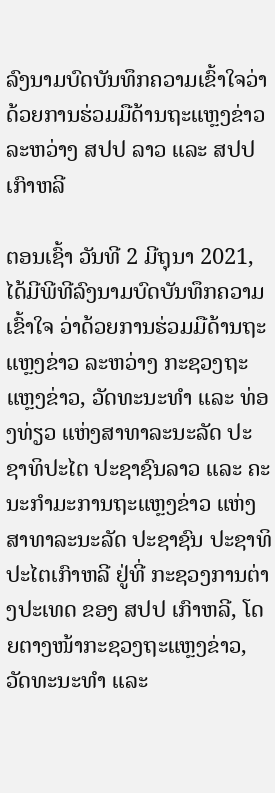ລົງນາມບົດບັນທຶກຄວາມເຂົ້າໃຈວ່າດ້ວຍການຮ່ວມມືດ້ານຖະແຫຼງຂ່າວ ລະຫວ່າງ ສປປ ລາວ ແລະ ສປປ ເກົາຫລີ

ຕອນເຊົ້າ ວັນທີ 2 ມີຖຸນາ 2021, ໄດ້ມີພີທີລົງນາມບົດບັນທຶກຄວາມເຂົ້າໃຈ ວ່າດ້ວຍການຮ່ວມມືດ້ານຖະແຫຼງຂ່າວ ລະຫວ່າງ ກະຊວງຖະແຫຼງຂ່າວ, ວັດທະນະທຳ ແລະ ທ່ອງທ່ຽວ ແຫ່ງສາທາລະນະລັດ ປະຊາທິປະໄຕ ປະຊາຊົນລາວ ແລະ ຄະນະກຳມະການຖະແຫຼງຂ່າວ ແຫ່ງ ສາທາລະນະລັດ ປະຊາຊົນ ປະຊາທິປະໄຕເກົາຫລີ ຢູ່ທີ່ ກະຊວງການຕ່າງປະເທດ ຂອງ ສປປ ເກົາຫລີ, ໂດຍຕາງໜ້າກະຊວງຖະແຫຼງຂ່າວ, ວັດທະນະທຳ ແລະ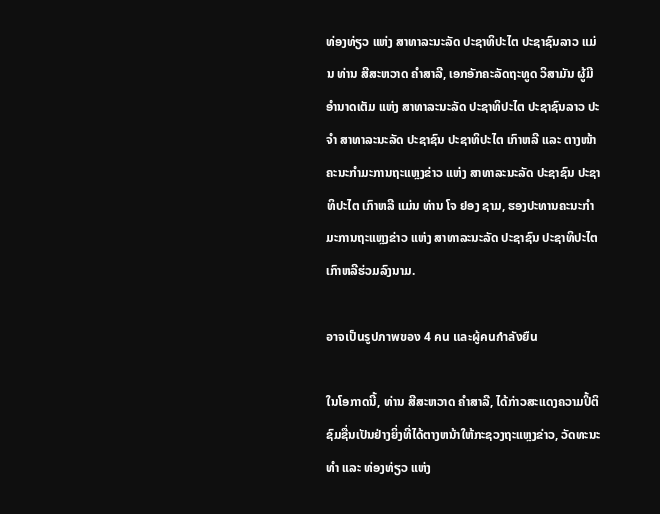ທ່ອງທ່ຽວ ແຫ່ງ ສາທາລະນະລັດ ປະຊາທິປະໄຕ ປະຊາຊົນລາວ ແມ່ນ ທ່ານ ສີສະຫວາດ ຄໍາສາລີ, ເອກອັກຄະລັດຖະທູດ ວິສາມັນ ຜູ້ມີອໍານາດເຕັມ ແຫ່ງ ສາທາລະນະລັດ ປະຊາທິປະໄຕ ປະຊາຊົນລາວ ປະຈໍາ ສາທາລະນະລັດ ປະຊາຊົນ ປະຊາທິປະໄຕ ເກົາຫລີ ແລະ ຕາງໜ້າຄະນະກຳມະການຖະແຫຼງຂ່າວ ແຫ່ງ ສາທາລະນະລັດ ປະຊາຊົນ ປະຊາທິປະໄຕ ເກົາຫລີ ແມ່ນ ທ່ານ ໂຈ ຢອງ ຊາມ, ຮອງປະທານຄະນະກຳມະການຖະແຫຼງຂ່າວ ແຫ່ງ ສາທາລະນະລັດ ປະຊາຊົນ ປະຊາທິປະໄຕ ເກົາຫລີຮ່ວມລົງນາມ.

อาจเป็นรูปภาพของ 4 คน และผู้คนกำลังยืน

ໃນໂອກາດນີ້, ທ່ານ ສີສະຫວາດ ຄໍາສາລີ, ໄດ້ກ່າວສະແດງຄວາມປິ້ຕິຊົມຊື່ນເປັນຢ່າງຍິ່ງທີ່ໄດ້ຕາງຫນ້າໃຫ້ກະຊວງຖະແຫຼງຂ່າວ, ວັດທະນະທຳ ແລະ ທ່ອງທ່ຽວ ແຫ່ງ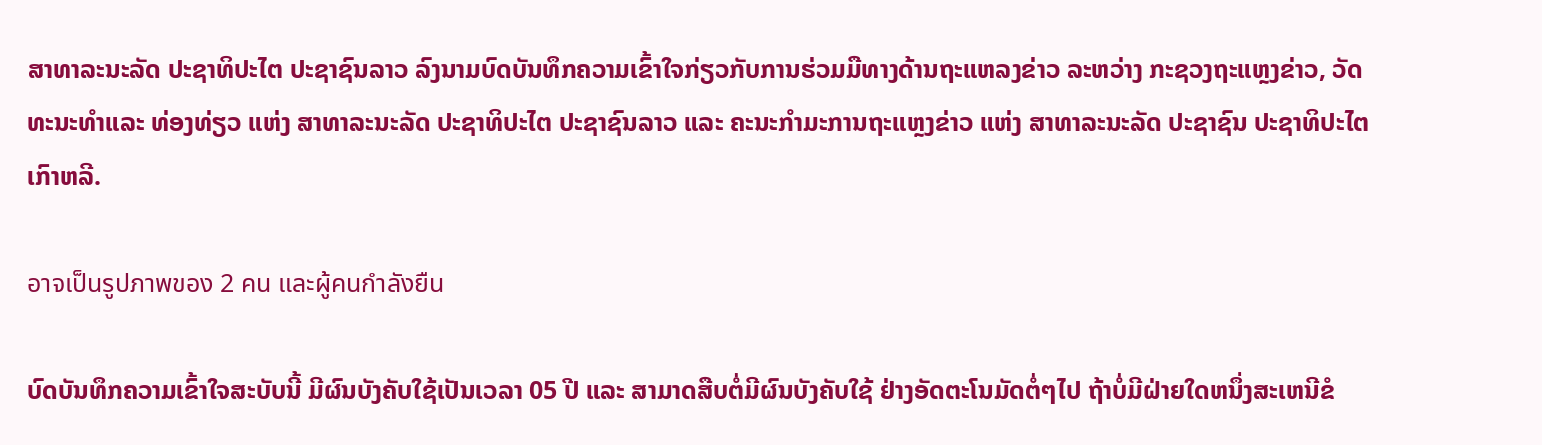ສາທາລະນະລັດ ປະຊາທິປະໄຕ ປະຊາຊົນລາວ ລົງນາມບົດບັນທຶກຄວາມເຂົ້າໃຈກ່ຽວກັບການຮ່ວມມືທາງດ້ານຖະແຫລງຂ່າວ ລະຫວ່າງ ກະຊວງຖະແຫຼງຂ່າວ, ວັດທະນະທຳແລະ ທ່ອງທ່ຽວ ແຫ່ງ ສາທາລະນະລັດ ປະຊາທິປະໄຕ ປະຊາຊົນລາວ ແລະ ຄະນະກຳມະການຖະແຫຼງຂ່າວ ແຫ່ງ ສາທາລະນະລັດ ປະຊາຊົນ ປະຊາທິປະໄຕ ເກົາຫລີ.

อาจเป็นรูปภาพของ 2 คน และผู้คนกำลังยืน

ບົດບັນທຶກຄວາມເຂົ້າໃຈສະບັບນີ້ ມີຜົນບັງຄັບໃຊ້ເປັນເວລາ 05 ປີ ແລະ ສາມາດສືບຕໍ່ມີຜົນບັງຄັບໃຊ້ ຢ່າງອັດຕະໂນມັດຕໍ່ໆໄປ ຖ້າບໍ່ມີຝ່າຍໃດຫນຶ່ງສະເຫນີຂໍ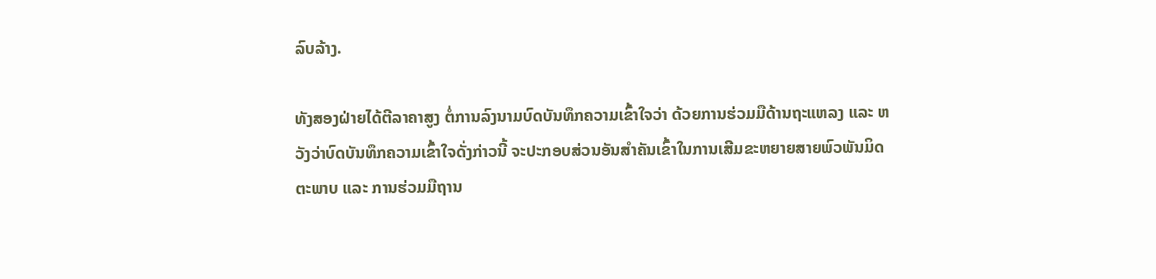ລົບລ້າງ.

ທັງສອງຝ່າຍໄດ້ຕີລາຄາສູງ ຕໍ່ການລົງນາມບົດບັນທຶກຄວາມເຂົ້າໃຈວ່າ ດ້ວຍການຮ່ວມມືດ້ານຖະແຫລງ ແລະ ຫວັງວ່າບົດບັນທຶກຄວາມເຂົ້າໃຈດັ່ງກ່າວນີ້ ຈະປະກອບສ່ວນອັນສຳຄັນເຂົ້າໃນການເສີມຂະຫຍາຍສາຍພົວພັນມິດຕະພາບ ແລະ ການຮ່ວມມືຖານ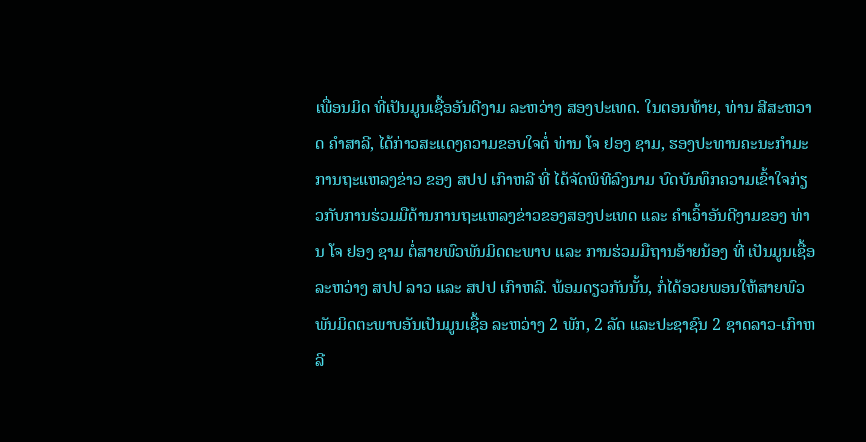ເພື່ອນມິດ ທີ່ເປັນມູນເຊື້ອອັນດີງາມ ລະຫວ່າງ ສອງປະເທດ. ໃນຕອນທ້າຍ, ທ່ານ ສີສະຫວາດ ຄໍາສາລີ, ໄດ້ກ່າວສະແດງຄວາມຂອບໃຈຕໍ່ ທ່ານ ໂຈ ຢອງ ຊາມ, ຮອງປະທານຄະນະກຳມະການຖະແຫລງຂ່າວ ຂອງ ສປປ ເກົາຫລີ ທີ່ ໄດ້ຈັດພິທີລົງນາມ ບົດບັນທຶກຄວາມເຂົ້າໃຈກ່ຽວກັບການຮ່ວມມືດ້ານການຖະແຫລງຂ່າວຂອງສອງປະເທດ ແລະ ຄຳເວົ້າອັນດີງາມຂອງ ທ່ານ ໂຈ ຢອງ ຊາມ ຕໍ່ສາຍພົວພັນມິດຕະພາບ ແລະ ການຮ່ວມມືຖານອ້າຍນ້ອງ ທີ່ ເປັນມູນເຊື້ອ ລະຫວ່າງ ສປປ ລາວ ແລະ ສປປ ເກົາຫລີ. ພ້ອມດຽວກັນນັ້ນ, ກໍ່ໄດ້ອວຍພອນໃຫ້ສາຍພົວພັນມິດຕະພາບອັນເປັນມູນເຊື້ອ ລະຫວ່າງ 2 ພັກ, 2 ລັດ ແລະປະຊາຊົນ 2 ຊາດລາວ-ເກົາຫລີ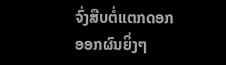ຈົ່ງສືບຕໍ່ແຕກດອກອອກຜົນຍິ່ງໆ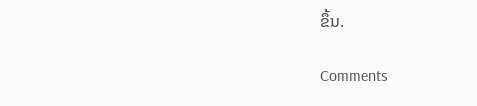ຂຶ້ນ.

Comments